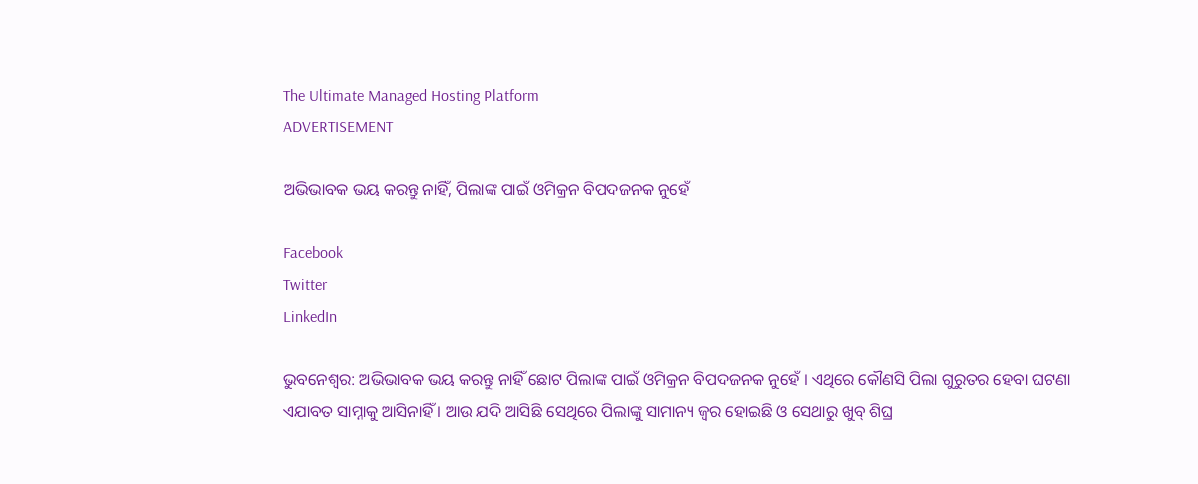The Ultimate Managed Hosting Platform
ADVERTISEMENT

ଅଭିଭାବକ ଭୟ କରନ୍ତୁ ନାହିଁ, ପିଲାଙ୍କ ପାଇଁ ଓମିକ୍ରନ ବିପଦଜନକ ନୁହେଁ

Facebook
Twitter
LinkedIn

ଭୁବନେଶ୍ୱର: ଅଭିଭାବକ ଭୟ କରନ୍ତୁ ନାହିଁ ଛୋଟ ପିଲାଙ୍କ ପାଇଁ ଓମିକ୍ରନ ବିପଦଜନକ ନୁହେଁ । ଏଥିରେ କୌଣସି ପିଲା ଗୁରୁତର ହେବା ଘଟଣା ଏଯାବତ ସାମ୍ନାକୁ ଆସିନାହିଁ । ଆଉ ଯଦି ଆସିଛି ସେଥିରେ ପିଲାଙ୍କୁ ସାମାନ୍ୟ ଜ୍ୱର ହୋଇଛି ଓ ସେଥାରୁ ଖୁବ୍ ଶିଘ୍ର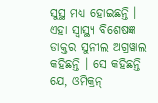ସୁସ୍ଥ ମଧ୍ୟ ହୋଇଛନ୍ତି । ଏହା ସ୍ୱାସ୍ଥ୍ୟ ବିଶେଷଜ୍ଞ ଡାକ୍ତର ସୁନୀଲ ଅଗ୍ରୱାଲ କହିଛନ୍ତି । ସେ କହିଛନ୍ତି ଯେ, ଓମିକ୍ରନ୍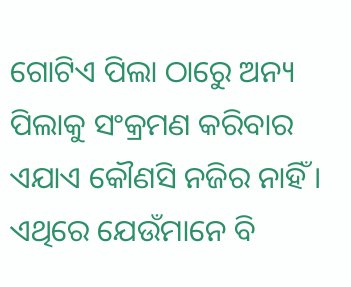ଗୋଟିଏ ପିଲା ଠାରେୁ ଅନ୍ୟ ପିଲାକୁ ସଂକ୍ରମଣ କରିବାର ଏଯାଏ କୌଣସି ନଜିର ନାହିଁ । ଏଥିରେ ଯେଉଁମାନେ ବି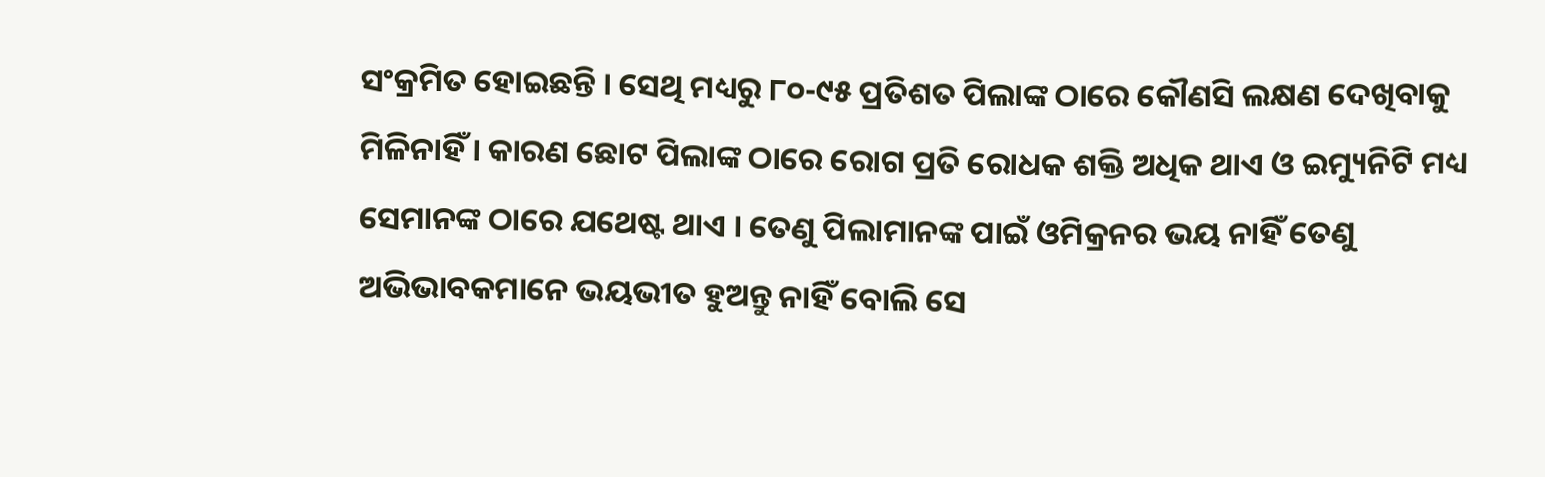ସଂକ୍ରମିତ ହୋଇଛନ୍ତି । ସେଥି ମଧ୍ୟରୁ ୮୦-୯୫ ପ୍ରତିଶତ ପିଲାଙ୍କ ଠାରେ କୌଣସି ଲକ୍ଷଣ ଦେଖିବାକୁ ମିଳିନାହିଁ । କାରଣ ଛୋଟ ପିଲାଙ୍କ ଠାରେ ରୋଗ ପ୍ରତି ରୋଧକ ଶକ୍ତି ଅଧିକ ଥାଏ ଓ ଇମ୍ୟୁନିଟି ମଧ୍ୟ ସେମାନଙ୍କ ଠାରେ ଯଥେଷ୍ଟ ଥାଏ । ତେଣୁ ପିଲାମାନଙ୍କ ପାଇଁ ଓମିକ୍ରନର ଭୟ ନାହିଁ ତେଣୁ ଅଭିଭାବକମାନେ ଭୟଭୀତ ହୁଅନ୍ତୁ ନାହିଁ ବୋଲି ସେ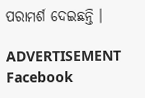ପରାମର୍ଶ ଦେଇଛନ୍ତି ।

ADVERTISEMENT
Facebook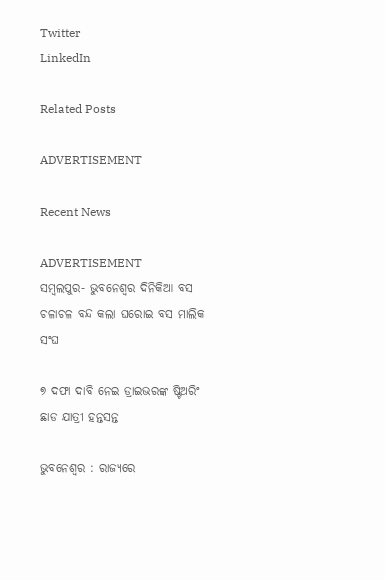Twitter
LinkedIn

Related Posts

ADVERTISEMENT

Recent News

ADVERTISEMENT
ସମ୍ବଲପୁର- ଭୁବନେଶ୍ୱର ଦିନିକିଆ ବସ ଚଳାଚଳ ବନ୍ଦ କଲା ଘରୋଇ ବସ ମାଲିକ ସଂଘ

୭ ଦଫା ଦାବି ନେଇ ଡ୍ରାଇଭରଙ୍କ ଷ୍ଟିଅରିଂ ଛାଡ ଯାତ୍ରୀ ହନ୍ତସନ୍ତ

ଭୁବନେଶ୍ୱର : ରାଜ୍ୟରେ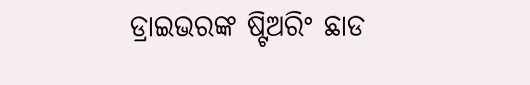ଡ୍ରାଇଭରଙ୍କ ଷ୍ଟିଅରିଂ ଛାଡ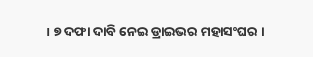। ୭ ଦଫା ଦାବି ନେଇ ଡ୍ରାଇଭର ମହାସଂଘର ।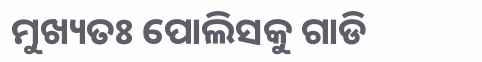ମୁଖ୍ୟତଃ ପୋଲିସକୁ ଗାଡି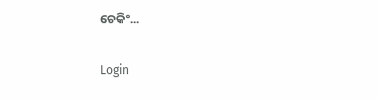ଚେକିଂ...

Login